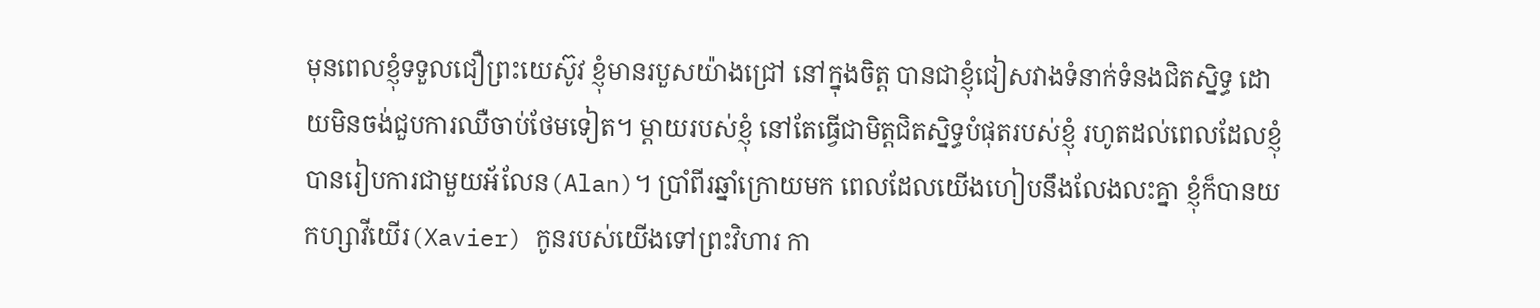មុនពេលខ្ញុំទទួលជឿព្រះយេស៊ូវ ខ្ញុំមានរបួសយ៉ាងជ្រៅ នៅក្នុងចិត្ត បានជាខ្ញុំជៀសវាងទំនាក់ទំនងជិតស្និទ្ធ ដោយមិនចង់ជួបការឈឺចាប់ថែមទៀត។ ម្តាយរបស់ខ្ញុំ នៅតែធ្វើជាមិត្តជិតស្និទ្ធបំផុតរបស់ខ្ញុំ រហូតដល់ពេលដែលខ្ញុំបានរៀបការជាមួយអ័លែន(Alan)។ ប្រាំពីរឆ្នាំក្រោយមក ពេលដែលយើងហៀបនឹងលែងលះគ្នា ខ្ញុំក៏បានយកហ្សាវីយើរ(Xavier) កូនរបស់យើងទៅព្រះវិហារ កា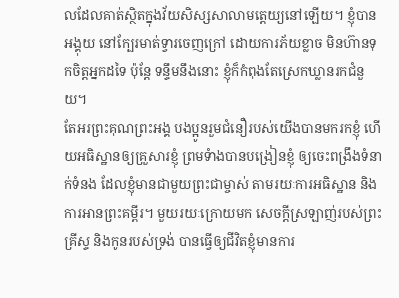លដែលគាត់ស្ថិតក្នុងវ័យសិស្សសាលាមត្តេយ្យនៅឡើយ។ ខ្ញុំបានអង្គុយ នៅក្បែរមាត់ទ្វារចេញក្រៅ ដោយការភ័យខ្លាច មិនហ៊ានទុកចិត្តអ្នកដទៃ ប៉ុន្តែ ទន្ទឹមនឹងនោះ ខ្ញុំក៏កំពុងតែស្រេកឃ្លានរកជំនួយ។
តែអរព្រះគុណព្រះអង្គ បងប្អូនរួមជំនឿរបស់យើងបានមករកខ្ញុំ ហើយអធិស្ឋានឲ្យគ្រួសារខ្ញុំ ព្រមទំាងបានបង្រៀនខ្ញុំ ឲ្យចេះពង្រឹងទំនាក់ទំនង ដែលខ្ញុំមានជាមួយព្រះជាម្ចាស់ តាមរយៈការអធិស្ឋាន និងការអានព្រះគម្ពីរ។ មួយរយៈក្រោយមក សេចក្តីស្រឡាញ់របស់ព្រះគ្រីស្ទ និងកូនរបស់ទ្រង់ បានធ្វើឲ្យជីវិតខ្ញុំមានការ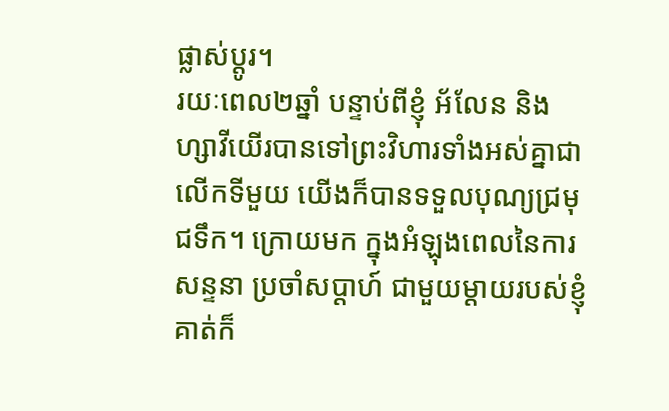ផ្លាស់ប្តូរ។
រយៈពេល២ឆ្នាំ បន្ទាប់ពីខ្ញុំ អ័លែន និងហ្សាវីយើរបានទៅព្រះវិហារទាំងអស់គ្នាជាលើកទីមួយ យើងក៏បានទទួលបុណ្យជ្រមុជទឹក។ ក្រោយមក ក្នុងអំឡុងពេលនៃការសន្ទនា ប្រចាំសប្តាហ៍ ជាមួយម្តាយរបស់ខ្ញុំ គាត់ក៏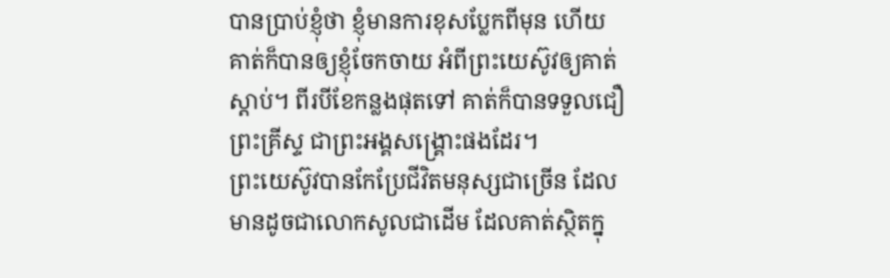បានប្រាប់ខ្ញុំថា ខ្ញុំមានការខុសប្លែកពីមុន ហើយគាត់ក៏បានឲ្យខ្ញុំចែកចាយ អំពីព្រះយេស៊ូវឲ្យគាត់ស្តាប់។ ពីរបីខែកន្លងផុតទៅ គាត់ក៏បានទទួលជឿព្រះគ្រីស្ទ ជាព្រះអង្គសង្រ្គោះផងដែរ។
ព្រះយេស៊ូវបានកែប្រែជីវិតមនុស្សជាច្រើន ដែលមានដូចជាលោកសូលជាដើម ដែលគាត់ស្ថិតក្នុ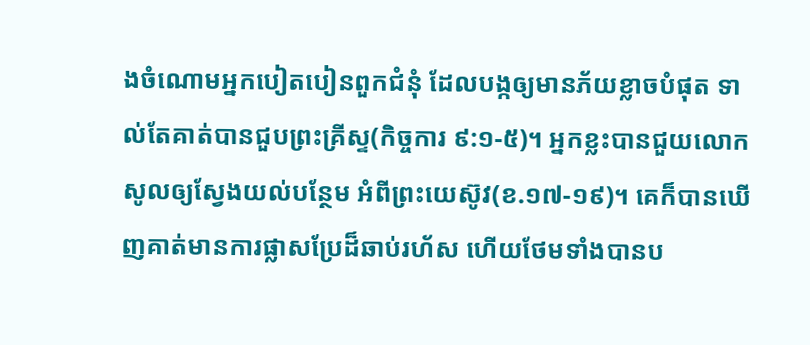ងចំណោមអ្នកបៀតបៀនពួកជំនុំ ដែលបង្កឲ្យមានភ័យខ្លាចបំផុត ទាល់តែគាត់បានជួបព្រះគ្រីស្ទ(កិច្ចការ ៩:១-៥)។ អ្នកខ្លះបានជួយលោកសូលឲ្យស្វែងយល់បន្ថែម អំពីព្រះយេស៊ូវ(ខ.១៧-១៩)។ គេក៏បានឃើញគាត់មានការផ្លាសប្រែដ៏ឆាប់រហ័ស ហើយថែមទាំងបានប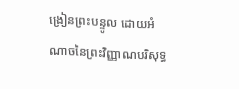ង្រៀនព្រះបន្ទូល ដោយអំណាចនៃព្រះវិញ្ញាណបរិសុទ្ធ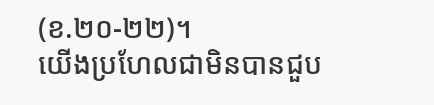(ខ.២០-២២)។
យើងប្រហែលជាមិនបានជួប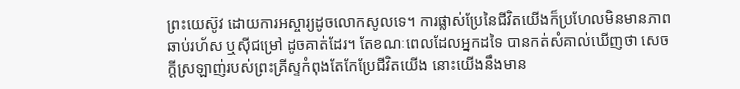ព្រះយេស៊ូវ ដោយការអស្ចារ្យដូចលោកសូលទេ។ ការផ្លាស់ប្រែនៃជីវិតយើងក៏ប្រហែលមិនមានភាពឆាប់រហ័ស ឬស៊ីជម្រៅ ដូចគាត់ដែរ។ តែខណៈពេលដែលអ្នកដទៃ បានកត់សំគាល់ឃើញថា សេចក្តីស្រឡាញ់របស់ព្រះគ្រីស្ទកំពុងតែកែប្រែជីវិតយើង នោះយើងនឹងមាន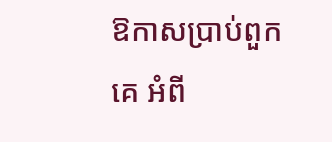ឱកាសប្រាប់ពួកគេ អំពី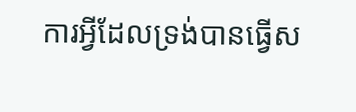ការអ្វីដែលទ្រង់បានធ្វើស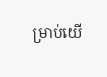ម្រាប់យើ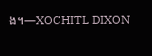ង។—XOCHITL DIXON